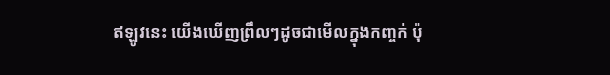ឥឡូវនេះ យើងឃើញព្រឹលៗដូចជាមើលក្នុងកញ្ចក់ ប៉ុ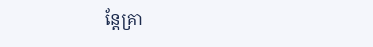ន្តែគ្រា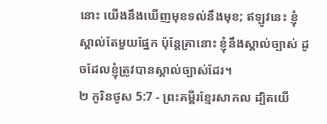នោះ យើងនឹងឃើញមុខទល់នឹងមុខ; ឥឡូវនេះ ខ្ញុំស្គាល់តែមួយផ្នែក ប៉ុន្តែគ្រានោះ ខ្ញុំនឹងស្គាល់ច្បាស់ ដូចដែលខ្ញុំត្រូវបានស្គាល់ច្បាស់ដែរ។
២ កូរិនថូស 5:7 - ព្រះគម្ពីរខ្មែរសាកល ដ្បិតយើ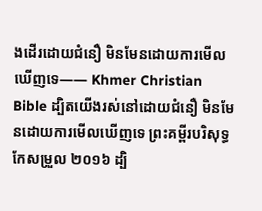ងដើរដោយជំនឿ មិនមែនដោយការមើលឃើញទេ—— Khmer Christian Bible ដ្បិតយើងរស់នៅដោយជំនឿ មិនមែនដោយការមើលឃើញទេ ព្រះគម្ពីរបរិសុទ្ធកែសម្រួល ២០១៦ ដ្បិ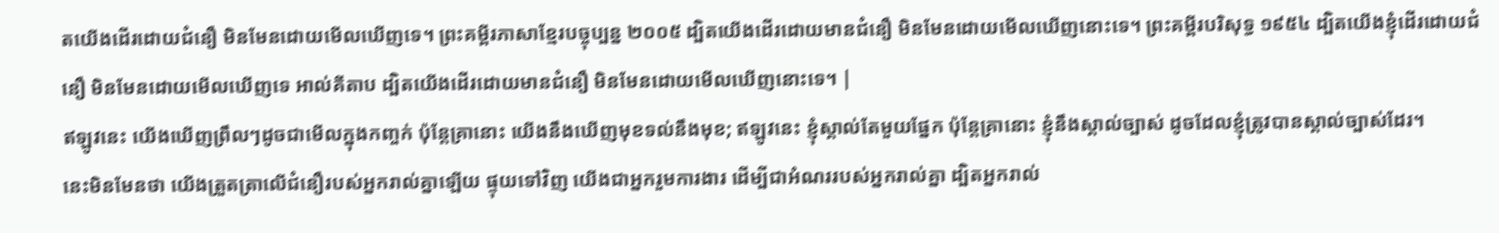តយើងដើរដោយជំនឿ មិនមែនដោយមើលឃើញទេ។ ព្រះគម្ពីរភាសាខ្មែរបច្ចុប្បន្ន ២០០៥ ដ្បិតយើងដើរដោយមានជំនឿ មិនមែនដោយមើលឃើញនោះទេ។ ព្រះគម្ពីរបរិសុទ្ធ ១៩៥៤ ដ្បិតយើងខ្ញុំដើរដោយជំនឿ មិនមែនដោយមើលឃើញទេ អាល់គីតាប ដ្បិតយើងដើរដោយមានជំនឿ មិនមែនដោយមើលឃើញនោះទេ។ |
ឥឡូវនេះ យើងឃើញព្រឹលៗដូចជាមើលក្នុងកញ្ចក់ ប៉ុន្តែគ្រានោះ យើងនឹងឃើញមុខទល់នឹងមុខ; ឥឡូវនេះ ខ្ញុំស្គាល់តែមួយផ្នែក ប៉ុន្តែគ្រានោះ ខ្ញុំនឹងស្គាល់ច្បាស់ ដូចដែលខ្ញុំត្រូវបានស្គាល់ច្បាស់ដែរ។
នេះមិនមែនថា យើងត្រួតត្រាលើជំនឿរបស់អ្នករាល់គ្នាឡើយ ផ្ទុយទៅវិញ យើងជាអ្នករួមការងារ ដើម្បីជាអំណររបស់អ្នករាល់គ្នា ដ្បិតអ្នករាល់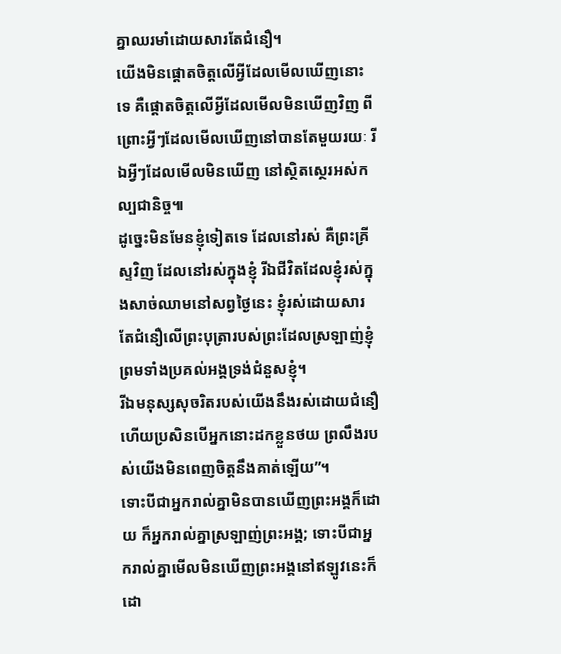គ្នាឈរមាំដោយសារតែជំនឿ។
យើងមិនផ្ដោតចិត្តលើអ្វីដែលមើលឃើញនោះទេ គឺផ្ដោតចិត្តលើអ្វីដែលមើលមិនឃើញវិញ ពីព្រោះអ្វីៗដែលមើលឃើញនៅបានតែមួយរយៈ រីឯអ្វីៗដែលមើលមិនឃើញ នៅស្ថិតស្ថេរអស់កល្បជានិច្ច៕
ដូច្នេះមិនមែនខ្ញុំទៀតទេ ដែលនៅរស់ គឺព្រះគ្រីស្ទវិញ ដែលនៅរស់ក្នុងខ្ញុំ រីឯជីវិតដែលខ្ញុំរស់ក្នុងសាច់ឈាមនៅសព្វថ្ងៃនេះ ខ្ញុំរស់ដោយសារតែជំនឿលើព្រះបុត្រារបស់ព្រះដែលស្រឡាញ់ខ្ញុំ ព្រមទាំងប្រគល់អង្គទ្រង់ជំនួសខ្ញុំ។
រីឯមនុស្សសុចរិតរបស់យើងនឹងរស់ដោយជំនឿ ហើយប្រសិនបើអ្នកនោះដកខ្លួនថយ ព្រលឹងរបស់យើងមិនពេញចិត្តនឹងគាត់ឡើយ”។
ទោះបីជាអ្នករាល់គ្នាមិនបានឃើញព្រះអង្គក៏ដោយ ក៏អ្នករាល់គ្នាស្រឡាញ់ព្រះអង្គ; ទោះបីជាអ្នករាល់គ្នាមើលមិនឃើញព្រះអង្គនៅឥឡូវនេះក៏ដោ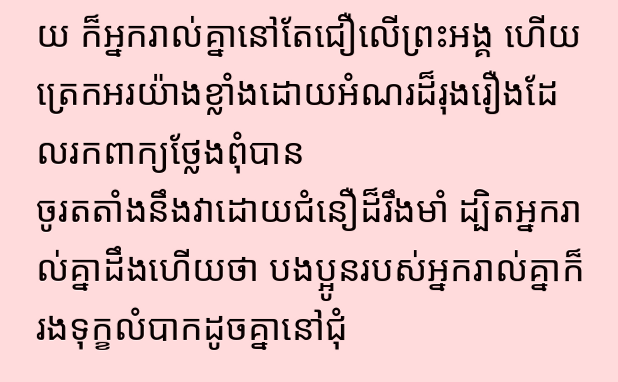យ ក៏អ្នករាល់គ្នានៅតែជឿលើព្រះអង្គ ហើយត្រេកអរយ៉ាងខ្លាំងដោយអំណរដ៏រុងរឿងដែលរកពាក្យថ្លែងពុំបាន
ចូរតតាំងនឹងវាដោយជំនឿដ៏រឹងមាំ ដ្បិតអ្នករាល់គ្នាដឹងហើយថា បងប្អូនរបស់អ្នករាល់គ្នាក៏រងទុក្ខលំបាកដូចគ្នានៅជុំ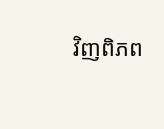វិញពិភព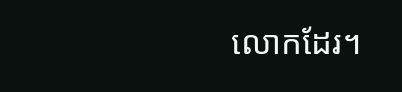លោកដែរ។